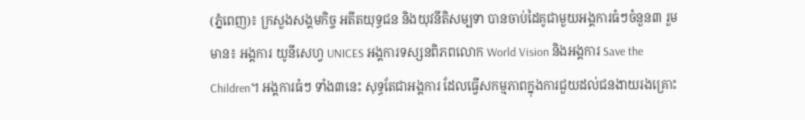(ភ្នំពេញ)៖ ក្រសួងសង្គមកិច្ច អតីតយុទ្ធជន និងយុវនីតិសម្បទា បានចាប់ដៃគូជាមួយអង្គការធំៗចំនួន៣ រួមមាន៖ អង្គការ យូនីសេហ្វ UNICES អង្គការទស្សនពិភពលោក World Vision និងអង្គការ Save the Children។ អង្គការធំៗ ទាំង៣នេះ សុទ្ធតែជាអង្គការ ដែលធ្វើសកម្មភាពក្នុងការជួយដល់ជនងាយរងគ្រោះ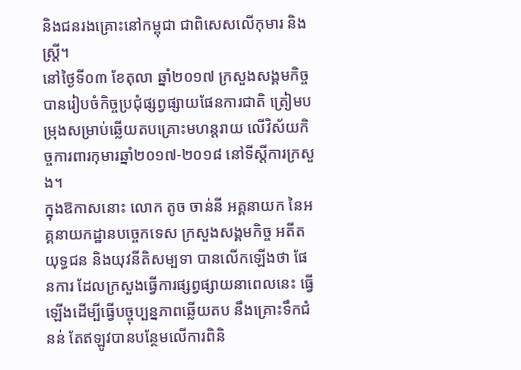និងជនរងគ្រោះនៅកម្ពុជា ជាពិសេសលើកុមារ និងស្រ្តី។
នៅថ្ងៃទី០៣ ខែតុលា ឆ្នាំ២០១៧ ក្រសួងសង្គមកិច្ច បានរៀបចំកិច្ចប្រជុំផ្សព្វផ្សាយផែនការជាតិ ត្រៀមបម្រុងសម្រាប់ឆ្លើយតបគ្រោះមហន្តរាយ លើវិស័យកិច្ចការពារកុមារឆ្នាំ២០១៧-២០១៨ នៅទីស្តីការក្រសួង។
ក្នុងឱកាសនោះ លោក តូច ចាន់នី អគ្គនាយក នៃអគ្គនាយកដ្ឋានបច្ចេកទេស ក្រសួងសង្គមកិច្ច អតីតយុទ្ធជន និងយុវនីតិសម្បទា បានលើកឡើងថា ផែនការ ដែលក្រសួងធ្វើការផ្សព្វផ្សាយនាពេលនេះ ធ្វើឡើងដើម្បីធ្វើបច្ចុប្បន្នភាពឆ្លើយតប នឹងគ្រោះទឹកជំនន់ តែឥឡូវបានបន្ថែមលើការពិនិ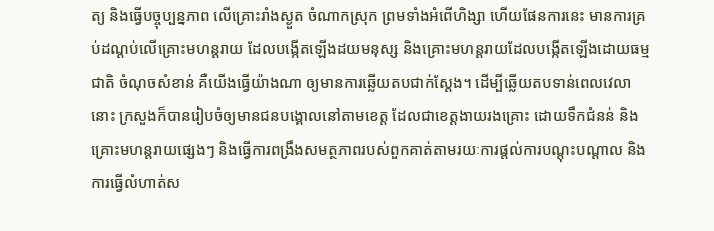ត្យ និងធ្វើបច្ចុប្បន្នភាព លើគ្រោះរាំងស្ងួត ចំណាកស្រុក ព្រមទាំងអំពើហិង្សា ហើយផែនការនេះ មានការគ្រប់ដណ្តប់លើគ្រោះមហន្តរាយ ដែលបង្កើតឡើងដយមនុស្ស និងគ្រោះមហន្តរាយដែលបង្កើតឡើងដោយធម្មជាតិ ចំណុចសំខាន់ គឺយើងធ្វើយ៉ាងណា ឲ្យមានការឆ្លើយតបជាក់ស្តែង។ ដើម្បីឆ្លើយតបទាន់ពេលវេលានោះ ក្រសួងក៏បានរៀបចំឲ្យមានជនបង្គោលនៅតាមខេត្ត ដែលជាខេត្តងាយរងគ្រោះ ដោយទឹកជំនន់ និងគ្រោះមហន្តរាយផ្សេងៗ និងធ្វើការពង្រឹងសមត្ថភាពរបស់ពួកគាត់តាមរយៈការផ្តល់ការបណ្តុះបណ្តាល និងការធ្វើលំហាត់ស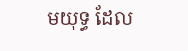មយុទ្ធ ដែល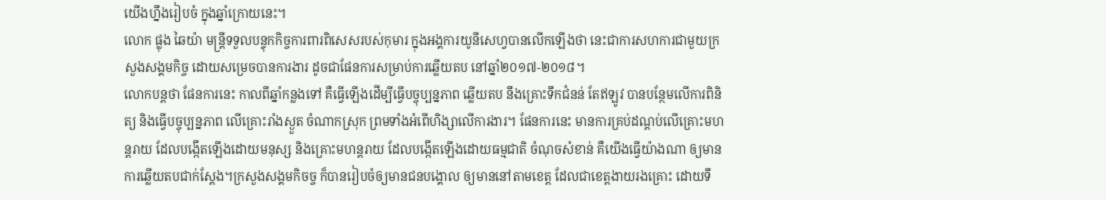យើងហ្នឹងរៀបចំ ក្នុងឆ្នាំក្រោយនេះ។
លោក ផ្លុង ឆៃយ៉ា មន្រ្តីទទួលបន្ទុកកិច្ចការពារពិសេសរបស់កុមារ ក្នុងអង្គការយូនីសេហ្វបានលើកឡើងថា នេះជាការសហការជាមួយក្រសួងសង្គមកិច្ច ដោយសម្រេចបានការងារ ដូចជាផែនការសម្រាប់ការឆ្លើយតប នៅឆ្នាំ២០១៧-២០១៨។
លោកបន្តថា ផែនការនេះ កាលពីឆ្នាំកន្លងទៅ គឺធ្វើឡើងដើម្បីធ្វើបច្ចុប្បន្នភាព ឆ្លើយតប នឹងគ្រោះទឹកជំនន់ តែឥឡូវ បានបន្ថែមលើការពិនិត្យ និងធ្វើបច្ចុប្បន្នភាព លើគ្រោះរាំងស្ងួត ចំណាកស្រុក ព្រមទាំងអំពើហិង្សាលើការងារ។ ផែនការនេះ មានការគ្រប់ដណ្តប់លើគ្រោះមហន្តរាយ ដែលបង្កើតឡើងដោយមនុស្ស និងគ្រោះមហន្តរាយ ដែលបង្កើតឡើងដោយធម្មជាតិ ចំណុចសំខាន់ គឺយើងធ្វើយ៉ាងណា ឲ្យមានការឆ្លើយតបជាក់ស្តែង។ក្រសួងសង្គមកិចច្ច ក៏បានរៀបចំឲ្យមានជនបង្គោល ឲ្យមាននៅតាមខេត្ត ដែលជាខេត្តងាយរងគ្រោះ ដោយទឹ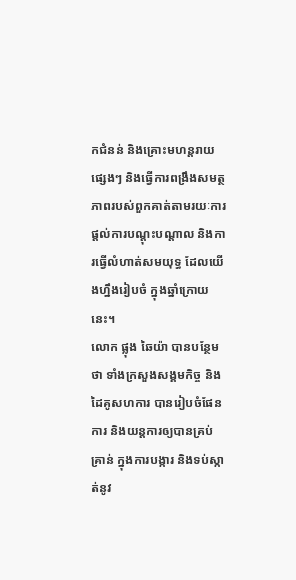កជំនន់ និងគ្រោះមហន្តរាយផ្សេងៗ និងធ្វើការពង្រឹងសមត្ថភាពរបស់ពួកគាត់តាមរយៈការផ្តល់ការបណ្តុះបណ្តាល និងការធ្វើលំហាត់សមយុទ្ធ ដែលយើងហ្នឹងរៀបចំ ក្នុងឆ្នាំក្រោយនេះ។
លោក ផ្លុង ឆៃយ៉ា បានបន្ថែមថា ទាំងក្រសួងសង្គមកិច្ច និងដៃគូសហការ បានរៀបចំផែនការ និងយន្តការឲ្យបានគ្រប់គ្រាន់ ក្នុងការបង្ការ និងទប់ស្កាត់នូវ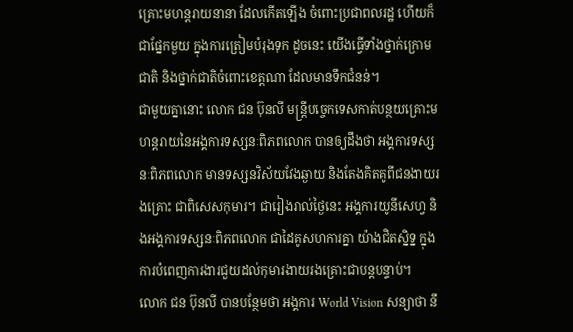គ្រោះមហន្តរាយនានា ដែលកើតឡើង ចំពោះប្រជាពលរដ្ឋ ហើយក៏ជាផ្នែកមួយ ក្នុងការត្រៀមបំរុងទុក ដូចនេះ យើងធ្វើទាំងថ្នាក់ក្រោមជាតិ និងថ្នាក់ជាតិចំពោះខេត្តណា ដែលមានទឹកជំនន់។
ជាមួយគ្នានោះ លោក ជន ប៊ុនលី មន្រ្តីបច្ចេកទេសកាត់បន្ថយគ្រោះមហន្តរាយនៃអង្គការទស្សនៈពិភពលោក បានឲ្យដឹងថា អង្គការទស្សនៈពិភពលោក មានទស្សនវិស័យវែងឆ្ងាយ និងតែងគិតគូពីជនងាយរងគ្រោះ ជាពិសេសកុមារ។ ជារៀងរាល់ថ្ងៃនេះ អង្គការយូនីសេហ្វ និងអង្គការទស្សនៈពិភពលោក ជាដៃគូសហការគ្នា យ៉ាងជិតស្និទ្ន ក្នុងការបំពេញការងារជួយដល់កុមារងាយរងគ្រោះជាបន្តបន្ទាប់។
លោក ជន ប៊ុនលី បានបន្ថែមថា អង្គការ World Vision សន្យាថា នឹ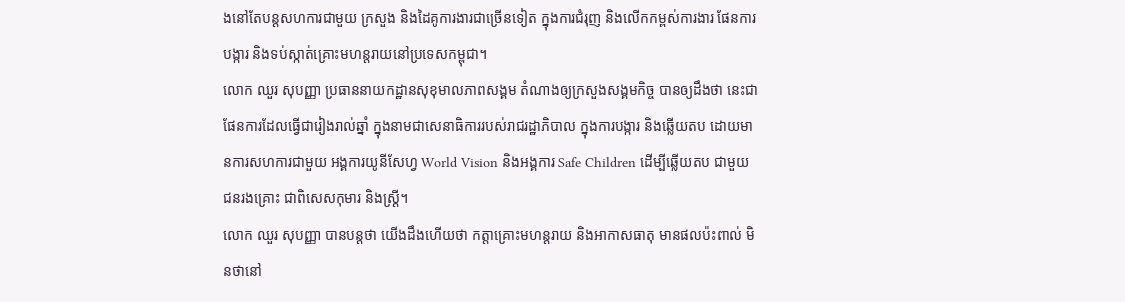ងនៅតែបន្តសហការជាមួយ ក្រសួង និងដៃគូការងារជាច្រើនទៀត ក្នុងការជំរុញ និងលើកកម្ពស់ការងារ ផែនការបង្ការ និងទប់ស្កាត់គ្រោះមហន្តរាយនៅប្រទេសកម្ពុជា។
លោក ឈួរ សុបញ្ញា ប្រធាននាយកដ្ឋានសុខុមាលភាពសង្គម តំណាងឲ្យក្រសួងសង្គមកិច្ច បានឲ្យដឹងថា នេះជាផែនការដែលធ្វើជារៀងរាល់ឆ្នាំ ក្នុងនាមជាសេនាធិការរបស់រាជរដ្ឋាភិបាល ក្នុងការបង្ការ និងឆ្លើយតប ដោយមានការសហការជាមួយ អង្គការយូនីសែហ្វ World Vision និងអង្គការ Safe Children ដើម្បីឆ្លើយតប ជាមួយ ជនរងគ្រោះ ជាពិសេសកុមារ និងស្រ្តី។
លោក ឈួរ សុបញ្ញា បានបន្តថា យើងដឹងហើយថា កត្តាគ្រោះមហន្តរាយ និងអាកាសធាតុ មានផលប៉ះពាល់ មិនថានៅ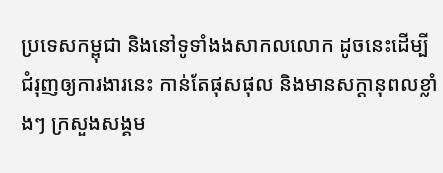ប្រទេសកម្ពុជា និងនៅទូទាំងងសាកលលោក ដូចនេះដើម្បីជំរុញឲ្យការងារនេះ កាន់តែផុសផុល និងមានសក្តានុពលខ្លាំងៗ ក្រសួងសង្គម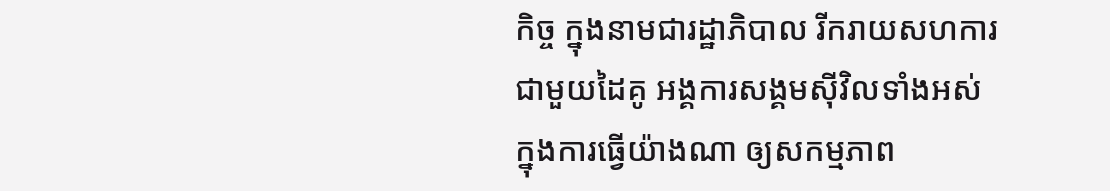កិច្ច ក្នុងនាមជារដ្ឋាភិបាល រីករាយសហការជាមួយដៃគូ អង្គការសង្គមស៊ីវិលទាំងអស់ ក្នុងការធ្វើយ៉ាងណា ឲ្យសកម្មភាព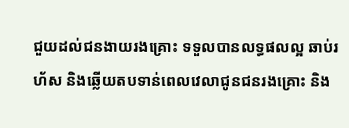ជួយដល់ជនងាយរងគ្រោះ ទទួលបានលទ្ធផលល្អ ឆាប់រហ័ស និងឆ្លើយតបទាន់ពេលវេលាជូនជនរងគ្រោះ និង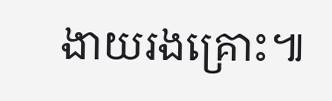ងាយរងគ្រោះ៕